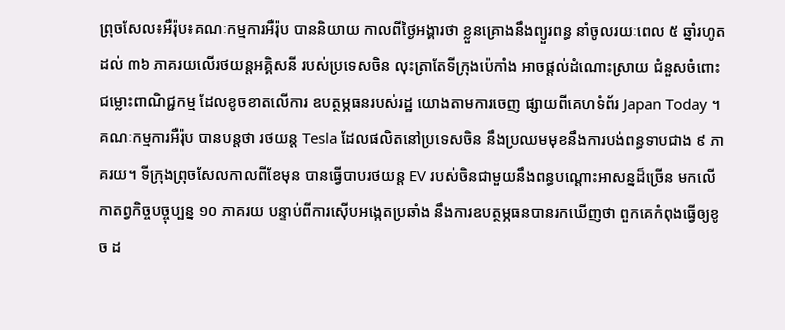ព្រុចសែល៖អឺរ៉ុប៖គណៈកម្មការអឺរ៉ុប បាននិយាយ កាលពីថ្ងៃអង្គារថា ខ្លួនគ្រោងនឹងព្យួរពន្ធ នាំចូលរយៈពេល ៥ ឆ្នាំរហូតដល់ ៣៦ ភាគរយលើរថយន្តអគ្គិសនី របស់ប្រទេសចិន លុះត្រាតែទីក្រុងប៉េកាំង អាចផ្តល់ដំណោះស្រាយ ជំនួសចំពោះជម្លោះពាណិជ្ជកម្ម ដែលខូចខាតលើការ ឧបត្ថម្ភធនរបស់រដ្ឋ យោងតាមការចេញ ផ្សាយពីគេហទំព័រ Japan Today ។
គណៈកម្មការអឺរ៉ុប បានបន្តថា រថយន្ត Tesla ដែលផលិតនៅប្រទេសចិន នឹងប្រឈមមុខនឹងការបង់ពន្ធទាបជាង ៩ ភាគរយ។ ទីក្រុងព្រុចសែលកាលពីខែមុន បានធ្វើបាបរថយន្ត EV របស់ចិនជាមួយនឹងពន្ធបណ្ដោះអាសន្នដ៏ច្រើន មកលើកាតព្វកិច្ចបច្ចុប្បន្ន ១០ ភាគរយ បន្ទាប់ពីការស៊ើបអង្កេតប្រឆាំង នឹងការឧបត្ថម្ភធនបានរកឃើញថា ពួកគេកំពុងធ្វើឲ្យខូច ដ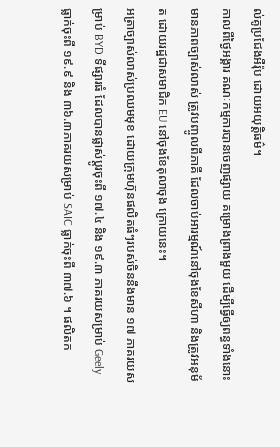ល់គូប្រជែងអឺរ៉ុប ដោយអយុត្តិធម៌។
កាលពីថ្ងៃអង្គារ គណៈកម្មការបានចេញផ្សាយ គម្រោងព្រាងមួយ ដើម្បីធ្វើឲ្យពន្ធទាំងនោះមានភាពច្បាស់លាស់ ត្រូវបញ្ចូលពីភាគី ដែលចាប់អារម្មណ៍នៅចុងខែសីហា និងត្រូវអនុម័ត ដោយរដ្ឋជាសមាជិក EU នៅចុងខែតុលាចុង ក្រោយនេះ។
អត្រាច្បាស់លាស់ប្រឈមមុខ ដោយក្រុមហ៊ុនផលិតធំៗរបស់ចិននឹងមាន ១៧ ភាគរយសម្រាប់ BYD ទីផ្សារធំ ដែលបានផ្លាស់ប្តូរចុះពី ១៧.៤ និង ១៩.៣ ភាគរយសម្រាប់ Geely ធ្លាក់ចុះពី ១៩.៩ និង ៣៦.៣ភាគរយសម្រាប់ SAIC ធ្លាក់ចុះពី ៣៧.៦ ។ ផលិតក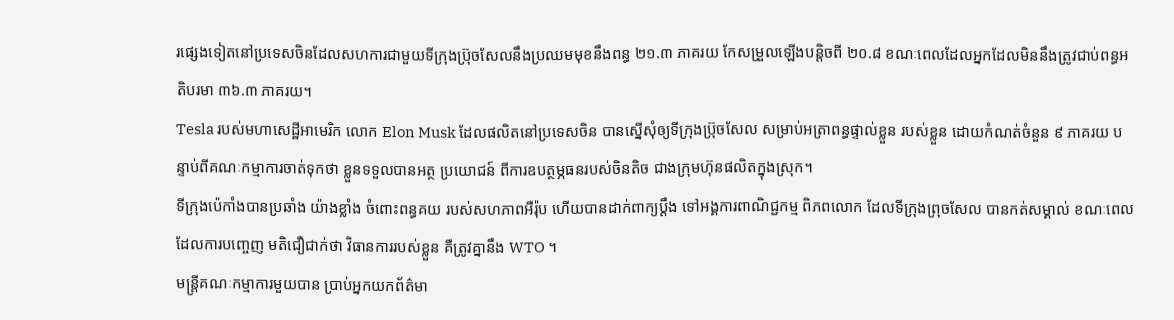រផ្សេងទៀតនៅប្រទេសចិនដែលសហការជាមួយទីក្រុងប្រ៊ុចសែលនឹងប្រឈមមុខនឹងពន្ធ ២១.៣ ភាគរយ កែសម្រួលឡើងបន្តិចពី ២០.៨ ខណៈពេលដែលអ្នកដែលមិននឹងត្រូវជាប់ពន្ធអតិបរមា ៣៦.៣ ភាគរយ។
Tesla របស់មហាសេដ្ឋីអាមេរិក លោក Elon Musk ដែលផលិតនៅប្រទេសចិន បានស្នើសុំឲ្យទីក្រុងប្រ៊ុចសែល សម្រាប់អត្រាពន្ធផ្ទាល់ខ្លួន របស់ខ្លួន ដោយកំណត់ចំនួន ៩ ភាគរយ បន្ទាប់ពីគណៈកម្មាការចាត់ទុកថា ខ្លួនទទួលបានអត្ថ ប្រយោជន៍ ពីការឧបត្ថម្ភធនរបស់ចិនតិច ជាងក្រុមហ៊ុនផលិតក្នុងស្រុក។
ទីក្រុងប៉េកាំងបានប្រឆាំង យ៉ាងខ្លាំង ចំពោះពន្ធគយ របស់សហភាពអឺរ៉ុប ហើយបានដាក់ពាក្យប្តឹង ទៅអង្គការពាណិជ្ជកម្ម ពិភពលោក ដែលទីក្រុងព្រុចសែល បានកត់សម្គាល់ ខណៈពេលដែលការបញ្ចេញ មតិជឿជាក់ថា វិធានការរបស់ខ្លួន គឺត្រូវគ្នានឹង WTO ។
មន្ត្រីគណៈកម្មាការមួយបាន ប្រាប់អ្នកយកព័ត៌មា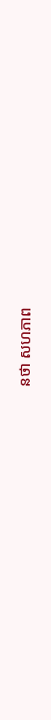នថា សហភាព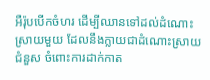អឺរ៉ុបបើកចំហរ ដើម្បីឈានទៅដល់ដំណោះស្រាយមួយ ដែលនឹងក្លាយជាដំណោះស្រាយជំនួស ចំពោះការដាក់កាត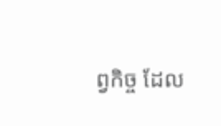ព្វកិច្ច ដែល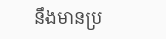នឹងមានប្រ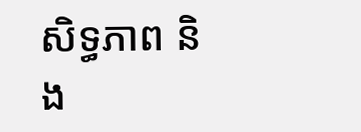សិទ្ធភាព និង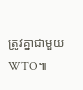ត្រូវគ្នាជាមួយ WTO៕